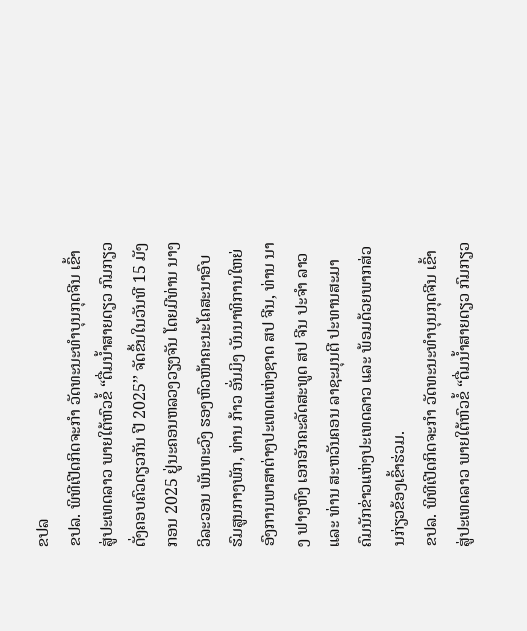ຂປລ
ຂປລ. ພິທີເປີດກິດຈະກຳ ວັດທະນະທຳບຸນກຸດຈີນ ເຂົ້າສູ່ປະເທດລາວ ພາຍໃຕ້ຫົວຂໍ້ “ດື່ມນໍ້າສາຍດຽວ ກົມກຽວດັ່ງຄອບຄົວດຽວກັນ ປີ 2025’’ ຈັດຂຶ້ນໃນວັນທີ 15 ມັງກອນ 2025 ຢູ່ນະຄອນຫລວງວຽງຈັນ ໂດຍມີທ່ານ ນາງ ວິລະວອນ ພັນທະວົງ ຮອງຫົວໜ້າຄະນະໂຄສະນາອົບຮົມສູນກາງພັກ, ທ່ານ ກ້າວ ອັ່ນມິງ ບັນນາທິການໃຫຍ່ ອົງການພາສາຕ່າງປະເທດແຫ່ງຊາດ ສປ ຈີນ, ທ່ານ ນາງ ຟາງຫົງ ເອກອັກຄະລັດສະທູດ ສປ ຈີນ ປະຈໍາ ລາວ ແລະ ທ່ານ ສະຫວັນຄອນ ລາຊະມຸນຕີ ປະທານສະມາຄົມນັກຂ່າວແຫ່ງປະເທດລາວ ແລະ ພ້ອມດ້ວຍພາກສ່ວນກ່ຽວຂ້ອງເຂົ້າຮ່ວມ.
ຂປລ. ພິທີເປີດກິດຈະກຳ ວັດທະນະທຳບຸນກຸດຈີນ ເຂົ້າສູ່ປະເທດລາວ ພາຍໃຕ້ຫົວຂໍ້ “ດື່ມນໍ້າສາຍດຽວ ກົມກຽວ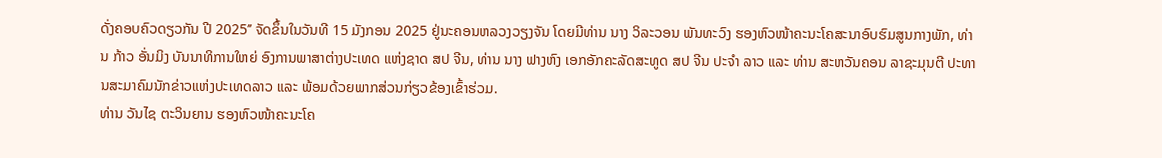ດັ່ງຄອບຄົວດຽວກັນ ປີ 2025’’ ຈັດຂຶ້ນໃນວັນທີ 15 ມັງກອນ 2025 ຢູ່ນະຄອນຫລວງວຽງຈັນ ໂດຍມີທ່ານ ນາງ ວິລະວອນ ພັນທະວົງ ຮອງຫົວໜ້າຄະນະໂຄສະນາອົບຮົມສູນກາງພັກ, ທ່ານ ກ້າວ ອັ່ນມິງ ບັນນາທິການໃຫຍ່ ອົງການພາສາຕ່າງປະເທດ ແຫ່ງຊາດ ສປ ຈີນ, ທ່ານ ນາງ ຟາງຫົງ ເອກອັກຄະລັດສະທູດ ສປ ຈີນ ປະຈໍາ ລາວ ແລະ ທ່ານ ສະຫວັນຄອນ ລາຊະມຸນຕີ ປະທານສະມາຄົມນັກຂ່າວແຫ່ງປະເທດລາວ ແລະ ພ້ອມດ້ວຍພາກສ່ວນກ່ຽວຂ້ອງເຂົ້າຮ່ວມ.
ທ່ານ ວັນໄຊ ຕະວິນຍານ ຮອງຫົວໜ້າຄະນະໂຄ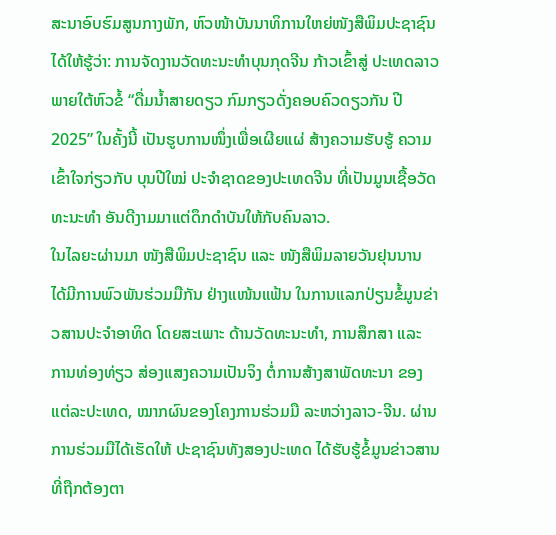ສະນາອົບຮົມສູນກາງພັກ, ຫົວໜ້າບັນນາທິການໃຫຍ່ໜັງສືພິມປະຊາຊົນ ໄດ້ໃຫ້ຮູ້ວ່າ: ການຈັດງານວັດທະນະທໍາບຸນກຸດຈີນ ກ້າວເຂົ້າສູ່ ປະເທດລາວ ພາຍໃຕ້ຫົວຂໍ້ “ດື່ມນໍ້າສາຍດຽວ ກົມກຽວດັ່ງຄອບຄົວດຽວກັນ ປີ 2025” ໃນຄັ້ງນີ້ ເປັນຮູບການໜຶ່ງເພື່ອເຜີຍແຜ່ ສ້າງຄວາມຮັບຮູ້ ຄວາມເຂົ້າໃຈກ່ຽວກັບ ບຸນປີໃໝ່ ປະຈໍາຊາດຂອງປະເທດຈີນ ທີ່ເປັນມູນເຊື້ອວັດທະນະທໍາ ອັນດີງາມມາແຕ່ດຶກດໍາບັນໃຫ້ກັບຄົນລາວ.
ໃນໄລຍະຜ່ານມາ ໜັງສືພິມປະຊາຊົນ ແລະ ໜັງສືພິມລາຍວັນຢຸນນານ ໄດ້ມີການພົວພັນຮ່ວມມືກັນ ຢ່າງແໜ້ນແຟ້ນ ໃນການແລກປ່ຽນຂໍ້ມູນຂ່າວສານປະຈໍາອາທິດ ໂດຍສະເພາະ ດ້ານວັດທະນະທໍາ, ການສຶກສາ ແລະ ການທ່ອງທ່ຽວ ສ່ອງແສງຄວາມເປັນຈິງ ຕໍ່ການສ້າງສາພັດທະນາ ຂອງແຕ່ລະປະເທດ, ໝາກຜົນຂອງໂຄງການຮ່ວມມື ລະຫວ່າງລາວ-ຈີນ. ຜ່ານການຮ່ວມມືໄດ້ເຮັດໃຫ້ ປະຊາຊົນທັງສອງປະເທດ ໄດ້ຮັບຮູ້ຂໍ້ມູນຂ່າວສານ ທີ່ຖືກຕ້ອງຕາ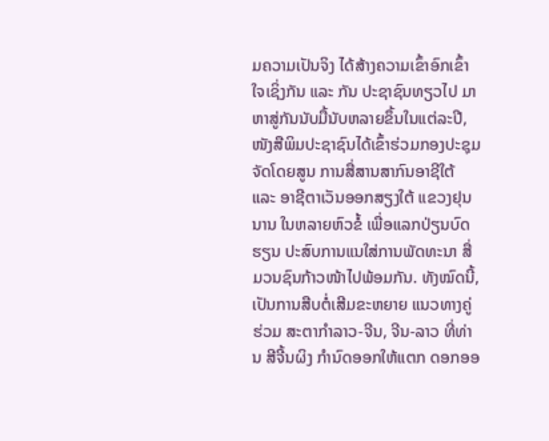ມຄວາມເປັນຈິງ ໄດ້ສ້າງຄວາມເຂົ້າອົກເຂົ້າໃຈເຊິ່ງກັນ ແລະ ກັນ ປະຊາຊົນທຽວໄປ ມາຫາສູ່ກັນນັບມື້ນັບຫລາຍຂຶ້ນໃນແຕ່ລະປີ, ໜັງສືພິມປະຊາຊົນໄດ້ເຂົ້າຮ່ວມກອງປະຊຸມ ຈັດໂດຍສູນ ການສື່ສານສາກົນອາຊີໃຕ້ ແລະ ອາຊີຕາເວັນອອກສຽງໃຕ້ ແຂວງຢຸນນານ ໃນຫລາຍຫົວຂໍ້ ເພື່ອແລກປ່ຽນບົດຮຽນ ປະສົບການແນໃສ່ການພັດທະນາ ສື່ມວນຊົນກ້າວໜ້າໄປພ້ອມກັນ. ທັງໝົດນີ້, ເປັນການສືບຕໍ່ເສີມຂະຫຍາຍ ແນວທາງຄູ່ຮ່ວມ ສະຕາກໍາລາວ-ຈີນ, ຈີນ-ລາວ ທີ່ທ່ານ ສີຈີ້ນຜິງ ກໍານົດອອກໃຫ້ແຕກ ດອກອອ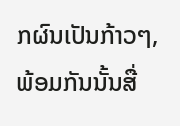ກຜົນເປັນກ້າວໆ, ພ້ອມກັນນັ້ນສື່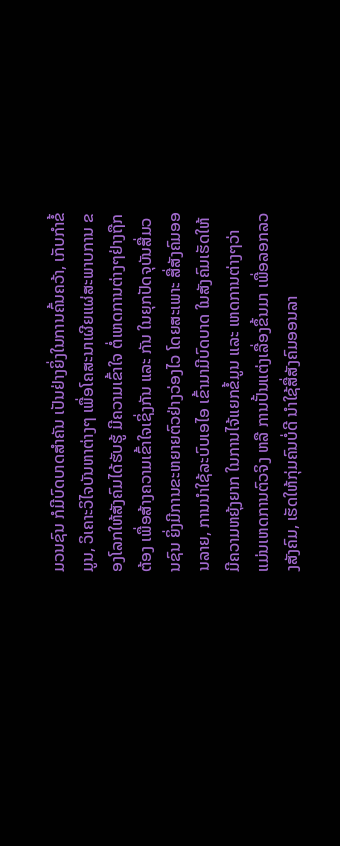ມວນຊົນ ກໍມີບົດບາດສໍາຄັນ ເປັນຢ່າງຍິ່ງໃນການຄົ້ນຄວ້າ, ເກັບກໍາຂໍ້ມູນ, ວິເຄາະວິໄຈບັນຫາຕ່າງໆ ເພື່ອໂຄສະນາເຜີຍແຜ່ສະພາບການ ຂອງໂລກໃຫ້ສັງຄົມໄດ້ຮັບຮູ້ ມີຄວາມເຂົ້າໃຈ ຕໍ່ເຫດການຕ່າງໆຢ່າງຖືກຕ້ອງ ເພື່ອສ້າງຄວາມເຂົ້າໃຈເຊິ່ງກັນ ແລະ ກັນ ໃນຍຸກປັດຈຸບັນສື່ມວນຊົນ ຍິ່ງມີການຂະຫຍາຍຕົວຢ່າງວ່ອງໄວ ໂດຍສະເພາະ ສື່ສັງຄົມອອນລາຍ, ການນໍາໃຊ້ລະບົບເອໄອ ເຂົ້າມາມີບົດບາດ ໃນສັງຄົມເຮັດໃຫ້ມີຄວາມຫຍຸ້ງຍາກ ໃນການໄຈ້ແຍກຂໍ້ມູນ ແລະ ເຫດການຕ່າງໆວ່າ ແມ່ນເຫດການຕົວຈິງ ຫລື ການປັ້ນແຕ່ງເລື່ອງຂຶ້ນມາ ເພື່ອລອກລວງສັງຄົມ, ເຮັດໃຫ້ກຸ່ມຄົນບໍ່ດີ ນໍາໃຊ້ສື່ສັງຄົມອອນລາ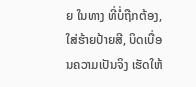ຍ ໃນທາງ ທີ່ບໍ່ຖືກຕ້ອງ, ໃສ່ຮ້າຍປ້າຍສີ, ບິດເບື່ອນຄວາມເປັນຈິງ ເຮັດໃຫ້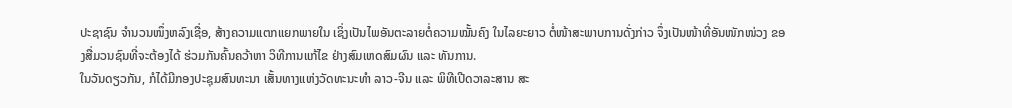ປະຊາຊົນ ຈໍານວນໜຶ່ງຫລົງເຊື່ອ, ສ້າງຄວາມແຕກແຍກພາຍໃນ ເຊິ່ງເປັນໄພອັນຕະລາຍຕໍ່ຄວາມໝັ້ນຄົງ ໃນໄລຍະຍາວ ຕໍ່ໜ້າສະພາບການດັ່ງກ່າວ ຈຶ່ງເປັນໜ້າທີ່ອັນໜັກໜ່ວງ ຂອງສື່ມວນຊົນທີ່ຈະຕ້ອງໄດ້ ຮ່ວມກັນຄົ້ນຄວ້າຫາ ວິທີການແກ້ໄຂ ຢ່າງສົມເຫດສົມຜົນ ແລະ ທັນການ.
ໃນວັນດຽວກັນ, ກໍໄດ້ມີກອງປະຊຸມສົນທະນາ ເສັ້ນທາງແຫ່ງວັດທະນະທຳ ລາວ-ຈີນ ແລະ ພິທີເປີດວາລະສານ ສະ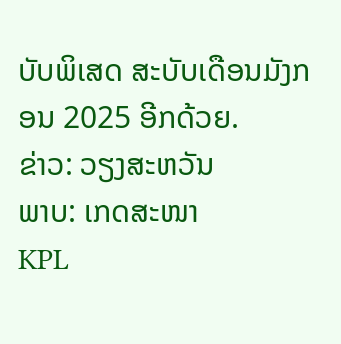ບັບພິເສດ ສະບັບເດືອນມັງກອນ 2025 ອີກດ້ວຍ.
ຂ່າວ: ວຽງສະຫວັນ
ພາບ: ເກດສະໜາ
KPL